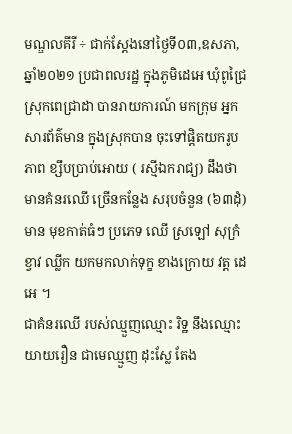មណ្ឌលគីរី ÷ ជាក់ស្តែងនៅថ្ងៃទី០៣,ឧសភា,ឆ្នាំ២០២១ ប្រជាពលរដ្ឋ ក្នុងភូមិដេអេ ឃុំពូជ្រៃ ស្រុកពេជ្រាដា បានរាយការណ៍ មកក្រុម អ្នកសារព័ត៌មាន ក្នុងស្រុកបាន ចុះទៅផ្តិតយករូបភាព ខ្សឹបប្រាប់អោយ ( រស្មីឯករាជ្យ) ដឹងថា មានគំនរឈើ ច្រើនកន្លែង សរុបចំនួន (៦៣ដុំ) មាន មុខកាត់ធំៗ ប្រភេទ ឈើ ស្រឡៅ សុក្រំ ខ្វាវ ឈ្លីក យកមកលាក់ទុក្ខ ខាងក្រោយ វត្ត ដេអេ ។
ជាគំនរឈើ របស់ឈ្មួញឈ្មោះ រិទ្ឋ នឹងឈ្មោះ យាយរឿន ជាមេឈ្មួញ ដុះស្លែ តែង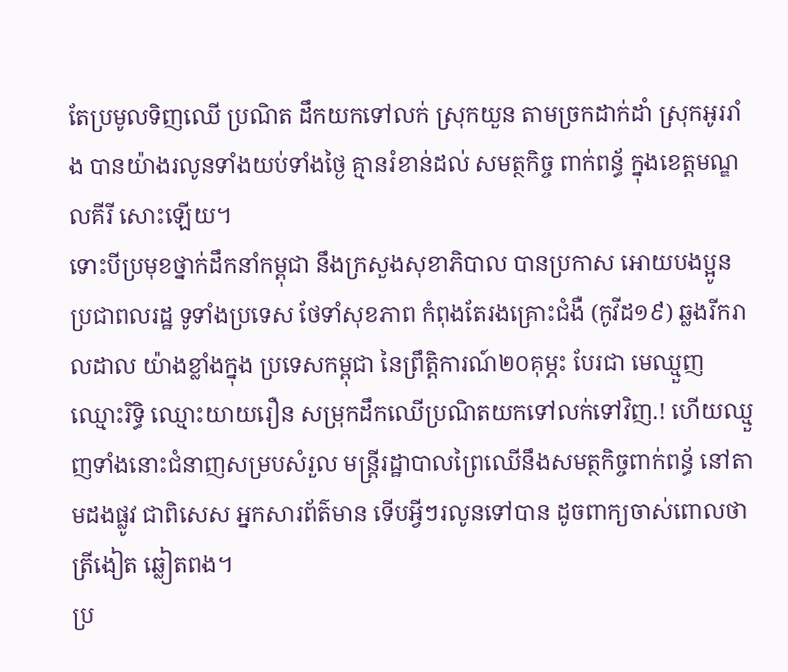តែប្រមូលទិញឈើ ប្រណិត ដឹកយកទៅលក់ ស្រុកយួន តាមច្រកដាក់ដាំ ស្រុកអូររាំង បានយ៉ាងរលូនទាំងយប់ទាំងថ្ងៃ គ្មានរំខាន់ដល់ សមត្ថកិច្ច ពាក់ពន្ធ័ ក្នុងខេត្តមណ្ឌលគីរី សោះឡេីយ។
ទោះបីប្រមុខថ្នាក់ដឹកនាំកម្ពុជា នឹងក្រសួងសុខាភិបាល បានប្រកាស អោយបងប្អូន ប្រជាពលរដ្ឋ ទូទាំងប្រទេស ថែទាំសុខភាព កំពុងតែរងគ្រោះជំងឺ (កូវីដ១៩) ឆ្លងរីករាលដាល យ៉ាងខ្លាំងក្នុង ប្រទេសកម្ពុជា នៃព្រឹត្តិការណ៍២០គុម្ភះ បែរជា មេឈ្មួញឈ្មោះរិទ្ធិ ឈ្មោះយាយរឿន សម្រុកដឹកឈើប្រណិតយកទៅលក់ទៅវិញ.! ហេីយឈ្មួញទាំងនោះជំនាញសម្របសំរួល មន្រ្តីរដ្ឋាបាលព្រៃឈើនឹងសមត្ថកិច្ចពាក់ពន្ធ័ នៅតាមដងផ្លូវ ជាពិសេស អ្នកសារព័ត៌មាន ទេីបអ្វីៗរលូនទៅបាន ដូចពាក្យចាស់ពោលថា ត្រីងៀត ឆ្លៀតពង។
ប្រ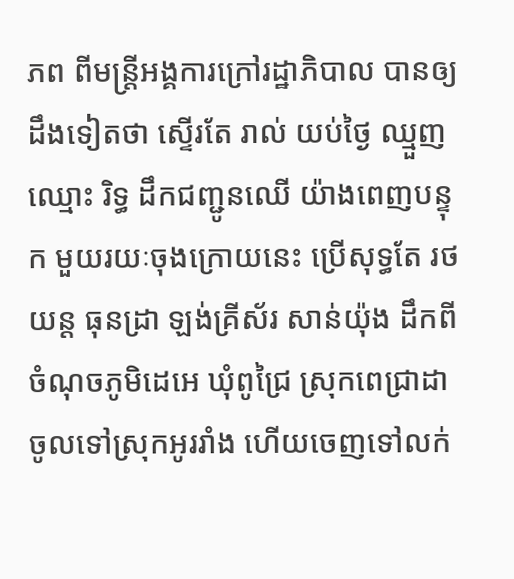ភព ពីមន្ត្រីអង្គការក្រៅរដ្ឋាភិបាល បានឲ្យដឹងទៀតថា ស្ទើរតែ រាល់ យប់ថ្ងៃ ឈ្មួញឈ្មោះ រិទ្ធ ដឹកជញ្ជូនឈើ យ៉ាងពេញបន្ទុក មួយរយៈចុងក្រោយនេះ ប្រេីសុទ្ធតែ រថយន្ត ធុនដ្រា ឡង់គ្រីស័រ សាន់យ៉ុង ដឹកពីចំណុចភូមិដេអេ ឃុំពូជ្រៃ ស្រុកពេជ្រាដា ចូលទៅស្រុកអូររាំង ហើយចេញទៅលក់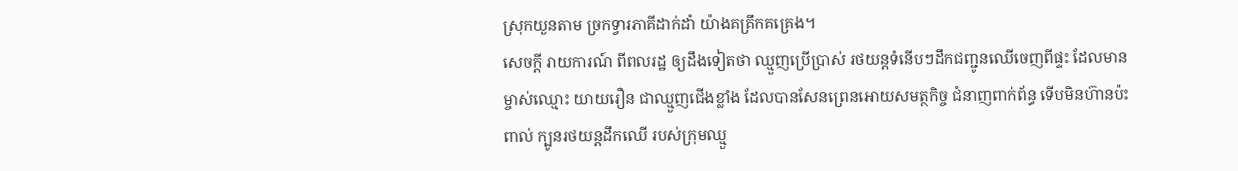ស្រុកយួនតាម ច្រកទ្វារភាគីដាក់ដាំ យ៉ាងគគ្រឹកគគ្រេង។
សេចក្តី រាយការណ៍ ពីពលរដ្ឋ ឲ្យដឹងទៀតថា ឈ្មួញប្រើប្រាស់ រថយន្តទំនើបៗដឹកជញ្ជូនឈើចេញពីផ្ទះ ដែលមានម្ចាស់ឈ្មោះ យាយរឿន ជាឈ្មួញជើងខ្លាំង ដែលបានសែនព្រេនអោយសមត្ថកិច្ច ជំនាញពាក់ព័ន្ធ ទេីបមិនហ៊ានប៉ះពាល់ ក្បូនរថយន្តដឹកឈើ របស់ក្រុមឈ្មួ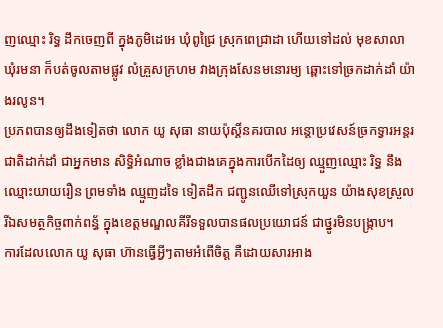ញឈ្មោះ រិទ្ធ ដឹកចេញពី ក្នុងភូមិដេអេ ឃុំពូជ្រៃ ស្រុកពេជ្រាដា ហើយទៅដល់ មុខសាលាឃុំរមនា ក៏បត់ចូលតាមផ្លូវ លំគ្រួសក្រហម វាងក្រុងសែនមនោរម្យ ឆ្ពោះទៅច្រកដាក់ដាំ យ៉ាងរលូន។
ប្រភពបានឲ្យដឹងទៀតថា លោក យូ សុធា នាយប៉ុស្តិ៍នគរបាល អន្តោប្រវេសន៍ច្រកទ្វារអន្តរជាតិដាក់ដាំ ជាអ្នកមាន សិទ្ធិអំណាច ខ្លាំងជាងគេក្នុងការបើកដៃឲ្យ ឈ្មួញឈ្មោះ រិទ្ធ នឹងឈ្មោះយាយរឿន ព្រមទាំង ឈ្មួញដទៃ ទៀតដឹក ជញ្ជូនឈើទៅស្រុកយួន យ៉ាងសុខស្រួលរីឯសមត្ថកិច្ចពាក់ពន្ធ័ ក្នុងខេត្តមណ្ឌលគីរីទទួលបានផលប្រយោជន៍ ជាថ្នូរមិនបង្រ្កាប។
ការដែលលោក យូ សុធា ហ៊ានធ្វើអ្វីៗតាមអំពើចិត្ត គឺដោយសារអាង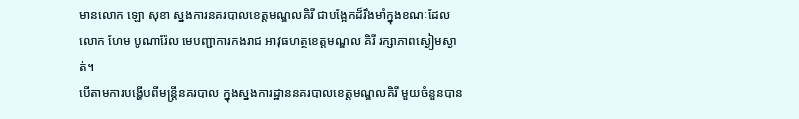មានលោក ឡោ សុខា ស្នងការនគរបាលខេត្តមណ្ឌលគិរី ជាបង្អែកដ៏រឹងមាំក្នុងខណៈដែលលោក ហែម បូណារ៉ែល មេបញ្ជាការកងរាជ អាវុធហត្ថខេត្តមណ្ឌល គិរី រក្សាភាពស្ងៀមស្ងាត់។
បើតាមការបង្ហើបពីមន្ត្រីនគរបាល ក្នុងស្នងការដ្ឋាននគរបាលខេត្តមណ្ឌលគិរី មួយចំនួនបាន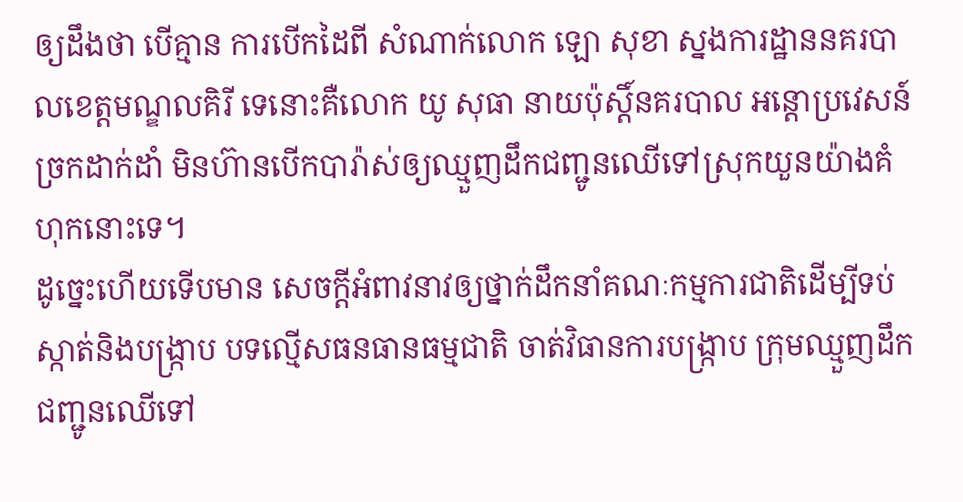ឲ្យដឹងថា បើគ្មាន ការបើកដៃពី សំណាក់លោក ឡោ សុខា ស្នងការដ្ឋាននគរបាលខេត្តមណ្ឌលគិរី ទេនោះគឺលោក យូ សុធា នាយប៉ុស្តិ៍នគរបាល អន្តោប្រវេសន៍ច្រកដាក់ដាំ មិនហ៊ានបើកបារ៉ាស់ឲ្យឈ្មួញដឹកជញ្ជូនឈើទៅស្រុកយួនយ៉ាងគំហុកនោះទេ។
ដូច្នេះហើយទើបមាន សេចក្តីអំពាវនាវឲ្យថ្នាក់ដឹកនាំគណៈកម្មការជាតិដើម្បីទប់ស្កាត់និងបង្ក្រាប បទល្មើសធនធានធម្មជាតិ ចាត់វិធានការបង្ក្រាប ក្រុមឈ្មួញដឹកជញ្ជូនឈើទៅ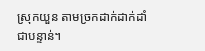ស្រុកយួន តាមច្រកដាក់ដាក់ដាំ ជាបន្ទាន់។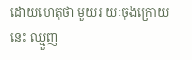ដោយហេតុថា មួយរ យៈចុងក្រោយនេះ ឈ្មួញ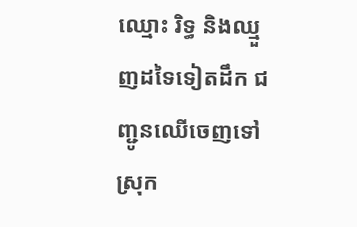ឈ្មោះ រិទ្ធ និងឈ្មួញដទៃទៀតដឹក ជញ្ជូនឈើចេញទៅ ស្រុក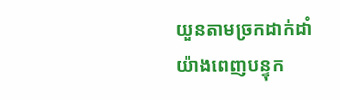យួនតាមច្រកដាក់ដាំ យ៉ាងពេញបន្ទុក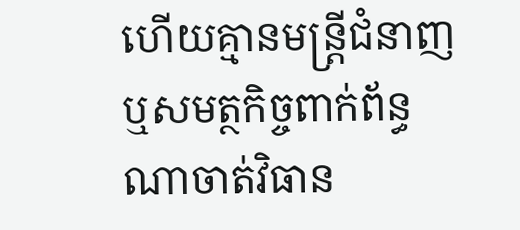ហើយគ្មានមន្ត្រីជំនាញឬសមត្ថកិច្ចពាក់ព័ន្ធ ណាចាត់វិធាន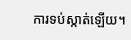ការទប់ស្កាត់ឡើយ។